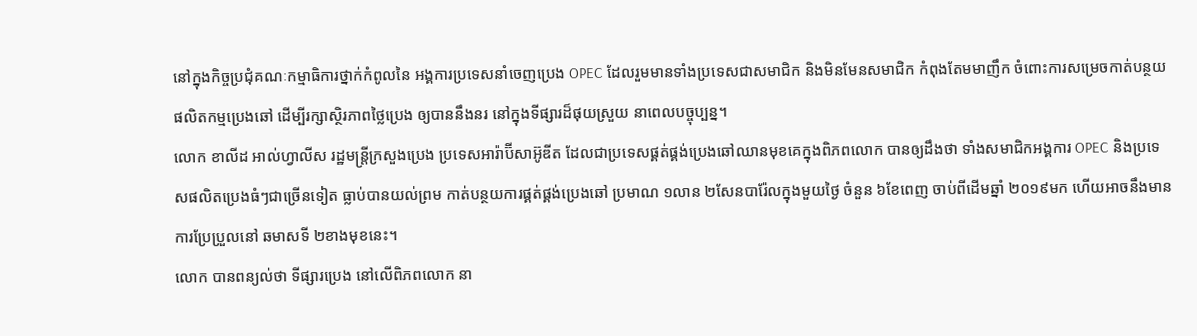នៅក្នុងកិច្ចប្រជុំគណៈកម្មាធិការថ្នាក់កំពូលនៃ អង្គការប្រទេសនាំចេញប្រេង OPEC ដែលរួមមានទាំងប្រទេសជាសមាជិក និងមិនមែនសមាជិក កំពុងតែមមាញឹក ចំពោះការសម្រេចកាត់បន្ថយផលិតកម្មប្រេងឆៅ ដើម្បីរក្សាស្ថិរភាពថ្លៃប្រេង ឲ្យបាននឹងនរ នៅក្នុងទីផ្សារដ៏ផុយស្រួយ នាពេលបច្ចុប្បន្ន។
លោក ខាលីដ អាល់ហ្វាលីស រដ្ឋមន្រ្តីក្រសួងប្រេង ប្រទេសអារ៉ាប៊ីសាអ៊ូឌីត ដែលជាប្រទេសផ្គត់ផ្គង់ប្រេងឆៅឈានមុខគេក្នុងពិភពលោក បានឲ្យដឹងថា ទាំងសមាជិកអង្គការ OPEC និងប្រទេសផលិតប្រេងធំៗជាច្រើនទៀត ធ្លាប់បានយល់ព្រម កាត់បន្ថយការផ្គត់ផ្គង់ប្រេងឆៅ ប្រមាណ ១លាន ២សែនបារ៉ែលក្នុងមួយថ្ងៃ ចំនួន ៦ខែពេញ ចាប់ពីដើមឆ្នាំ ២០១៩មក ហើយអាចនឹងមានការប្រែប្រួលនៅ ឆមាសទី ២ខាងមុខនេះ។
លោក បានពន្យល់ថា ទីផ្សារប្រេង នៅលើពិភពលោក នា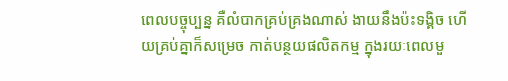ពេលបច្ចុប្បន្ន គឺលំបាកគ្រប់គ្រងណាស់ ងាយនឹងប៉ះទង្គិច ហើយគ្រប់គ្នាក៏សម្រេច កាត់បន្ថយផលិតកម្ម ក្នុងរយៈពេលមួ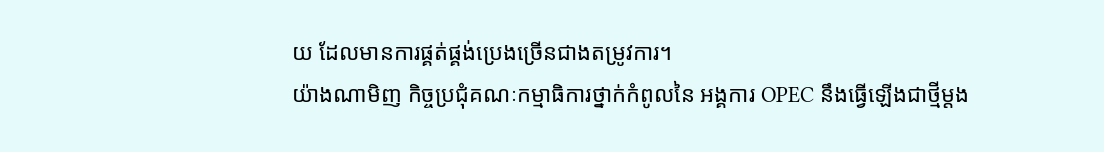យ ដែលមានការផ្គត់ផ្គង់ប្រេងច្រើនជាងតម្រូវការ។
យ៉ាងណាមិញ កិច្ចប្រជុំគណៈកម្មាធិការថ្នាក់កំពូលនៃ អង្គការ OPEC នឹងធ្វើឡើងជាថ្មីម្តង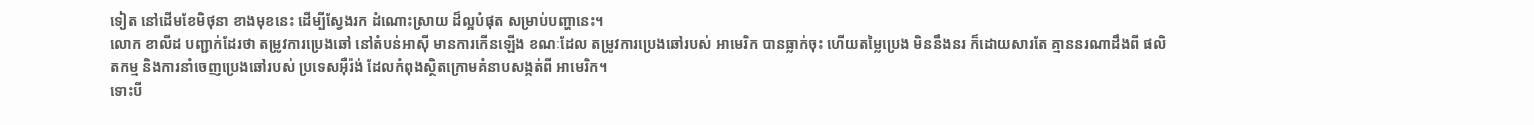ទៀត នៅដើមខែមិថុនា ខាងមុខនេះ ដើម្បីស្វែងរក ដំណោះស្រាយ ដ៏ល្អបំផុត សម្រាប់បញ្ហានេះ។
លោក ខាលីដ បញ្ជាក់ដែរថា តម្រូវការប្រេងឆៅ នៅតំបន់អាស៊ី មានការកើនឡើង ខណៈដែល តម្រូវការប្រេងឆៅរបស់ អាមេរិក បានធ្លាក់ចុះ ហើយតម្លៃប្រេង មិននឹងនរ ក៏ដោយសារតែ គ្មាននរណាដឹងពី ផលិតកម្ម និងការនាំចេញប្រេងឆៅរបស់ ប្រទេសអ៊ឺរ៉ង់ ដែលកំពុងស្ថិតក្រោមគំនាបសង្កត់ពី អាមេរិក។
ទោះបី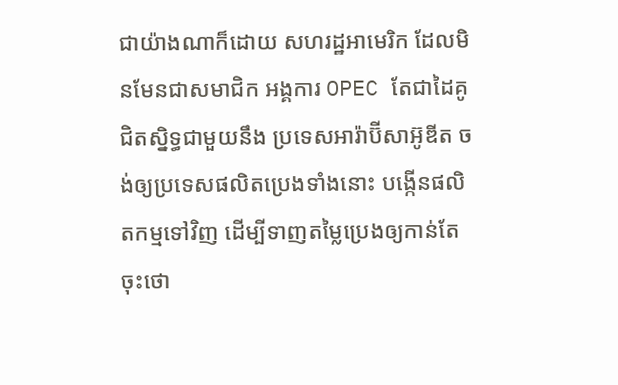ជាយ៉ាងណាក៏ដោយ សហរដ្ឋអាមេរិក ដែលមិនមែនជាសមាជិក អង្គការ OPEC តែជាដៃគូជិតស្និទ្ធជាមួយនឹង ប្រទេសអារ៉ាប៊ីសាអ៊ូឌីត ចង់ឲ្យប្រទេសផលិតប្រេងទាំងនោះ បង្កើនផលិតកម្មទៅវិញ ដើម្បីទាញតម្លៃប្រេងឲ្យកាន់តែចុះថោ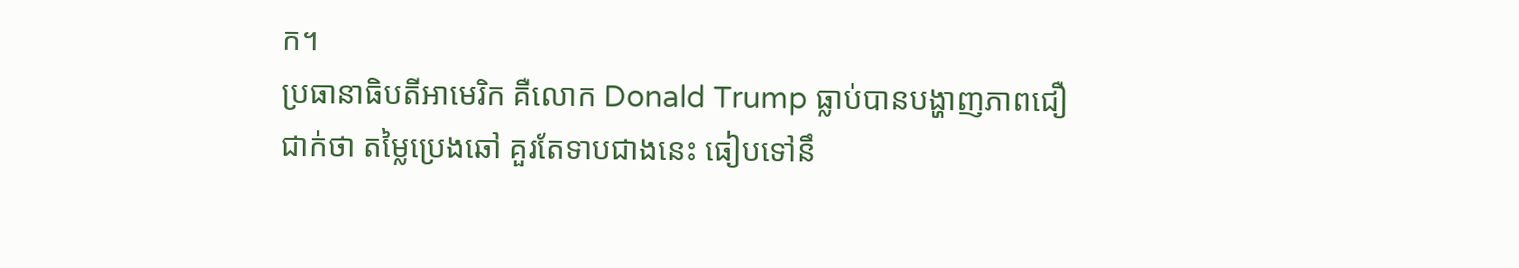ក។
ប្រធានាធិបតីអាមេរិក គឺលោក Donald Trump ធ្លាប់បានបង្ហាញភាពជឿជាក់ថា តម្លៃប្រេងឆៅ គួរតែទាបជាងនេះ ធៀបទៅនឹ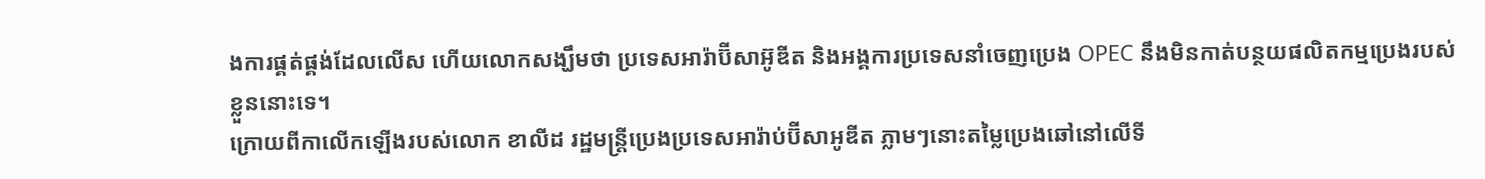ងការផ្គត់ផ្គង់ដែលលើស ហើយលោកសង្ឃឹមថា ប្រទេសអារ៉ាប៊ីសាអ៊ូឌីត និងអង្គការប្រទេសនាំចេញប្រេង OPEC នឹងមិនកាត់បន្ថយផលិតកម្មប្រេងរបស់ខ្លួននោះទេ។
ក្រោយពីកាលើកឡើងរបស់លោក ខាលីដ រដ្ឋមន្ត្រីប្រេងប្រទេសអារ៉ាប់ប៊ីសាអូឌីត ភ្លាមៗនោះតម្លៃប្រេងឆៅនៅលើទី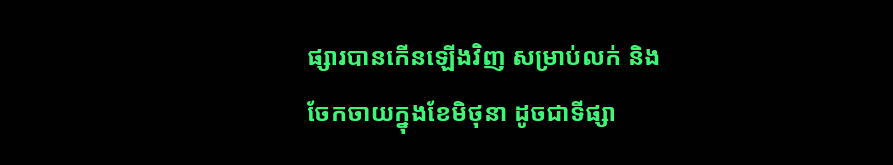ផ្សារបានកើនឡើងវិញ សម្រាប់លក់ និង ចែកចាយក្នុងខែមិថុនា ដូចជាទីផ្សា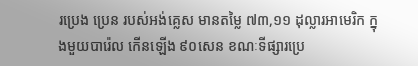រប្រេង ប្រេន របស់អង់គ្លេស មានតម្លៃ ៧៣,១១ ដុល្លារអាមេរិក ក្នុងមួយបារ៉េល កើនឡើង ៩០សេន ខណៈទីផ្សារប្រេ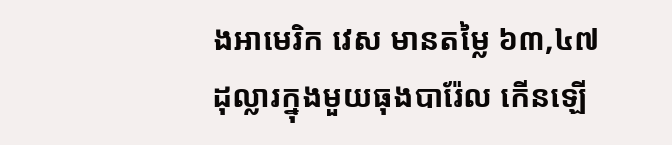ងអាមេរិក វេស មានតម្លៃ ៦៣,៤៧ ដុល្លារក្នុងមួយធុងបារ៉ែល កើនឡើ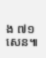ង ៧១សេន៕